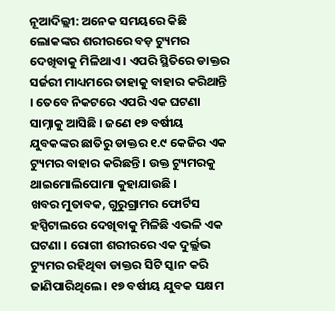ନୂଆଦିଲ୍ଲୀ: ଅନେକ ସମୟରେ କିଛି ଲୋକଙ୍କର ଶରୀରରେ ବଡ଼ ଟ୍ୟୁମର ଦେଖିବାକୁ ମିଳିଥାଏ । ଏପରି ସ୍ଥିତିରେ ଡାକ୍ତର ସର୍ଜରୀ ମାଧ୍ୟମରେ ତାହାକୁ ବାହାର କରିଥାନ୍ତି । ତେବେ ନିକଟରେ ଏପରି ଏକ ଘଟଣା ସାମ୍ନାକୁ ଆସିଛି । ଜଣେ ୧୭ ବର୍ଷୀୟ ଯୁବକଙ୍କର ଛାତିରୁ ଡାକ୍ତର ୧.୯ କେଜିର ଏକ ଟ୍ୟୁମର ବାହାର କରିଛନ୍ତି । ଉକ୍ତ ଟ୍ୟୁମରକୁ ଥାଇମୋଲିପୋମା କୁହାଯାଉଛି ।
ଖବର ମୁତାବକ, ଗୁରୁଗ୍ରାମର ଫୋର୍ଟିସ ହସ୍ପିଟାଲରେ ଦେଖିବାକୁ ମିଳିଛି ଏଭଳି ଏକ ଘଟଣା । ରୋଗୀ ଶରୀରରେ ଏକ ଦୁର୍ଲ୍ଲଭ ଟ୍ୟୁମର ରହିଥିବା ଡାକ୍ତର ସିଟି ସ୍କାନ କରି ଜାଣିପାରିଥିଲେ । ୧୭ ବର୍ଷୀୟ ଯୁବକ ସକ୍ଷମ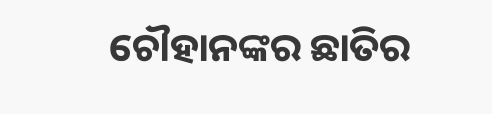ଚୌହାନଙ୍କର ଛାତିର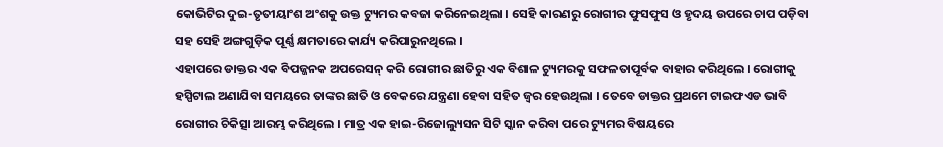କୋଭିଟିର ଦୁଇ-ତୃତୀୟାଂଶ ଅଂଶକୁ ଉକ୍ତ ଟ୍ୟୁମର କବଜା କରିନେଇଥିଲା । ସେହି କାରଣରୁ ରୋଗୀର ଫୁସଫୁସ ଓ ହୃଦୟ ଉପରେ ଚାପ ପଡ଼ିବା ସହ ସେହି ଅଙ୍ଗଗୁଡ଼ିକ ପୂର୍ଣ୍ଣ କ୍ଷମତାରେ କାର୍ଯ୍ୟ କରିପାରୁନଥିଲେ ।
ଏହାପରେ ଡାକ୍ତର ଏକ ବିପଜ୍ଜନକ ଅପରେସନ୍ କରି ରୋଗୀର ଛାତିରୁ ଏକ ବିଶାଳ ଟ୍ୟୁମରକୁ ସଫଳତାପୂର୍ବକ ବାହାର କରିଥିଲେ । ରୋଗୀକୁ ହସ୍ପିଟାଲ ଅଣାଯିବା ସମୟରେ ତାଙ୍କର ଛାତି ଓ ବେକରେ ଯନ୍ତ୍ରଣା ହେବା ସହିତ ଜ୍ୱର ହେଉଥିଲା । ତେବେ ଡାକ୍ତର ପ୍ରଥମେ ଟାଇଫଏଡ ଭାବି ରୋଗୀର ଚିକିତ୍ସା ଆରମ୍ଭ କରିଥିଲେ । ମାତ୍ର ଏକ ହାଇ-ରିଜୋଲ୍ୟୁସନ ସିଟି ସ୍କାନ କରିବା ପରେ ଟ୍ୟୁମର ବିଷୟରେ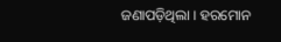ଜଣାପଡ଼ିଥିଲା । ହରମୋନ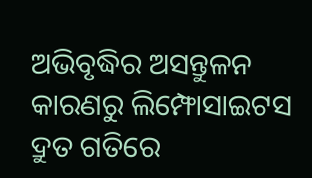ଅଭିବୃଦ୍ଧିର ଅସନ୍ତୁଳନ କାରଣରୁ ଲିମ୍ଫୋସାଇଟସ ଦ୍ରୁତ ଗତିରେ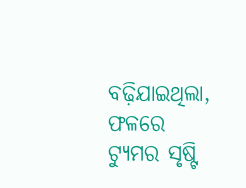ବଢ଼ିଯାଇଥିଲା, ଫଳରେ ଟ୍ୟୁମର ସୃଷ୍ଟି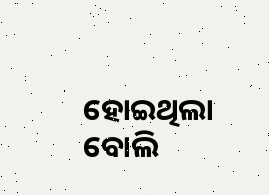ହୋଇଥିଲା ବୋଲି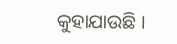କୁହାଯାଉଛି ।